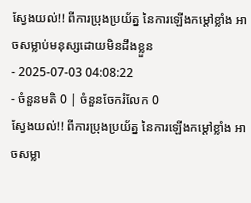ស្វែងយល់!! ពីការប្រុងប្រយ័ត្ន នៃការឡើងកម្តៅខ្លាំង អាចសម្លាប់មនុស្សដោយមិនដឹងខ្លួន
- 2025-07-03 04:08:22
- ចំនួនមតិ 0 | ចំនួនចែករំលែក 0
ស្វែងយល់!! ពីការប្រុងប្រយ័ត្ន នៃការឡើងកម្តៅខ្លាំង អាចសម្លា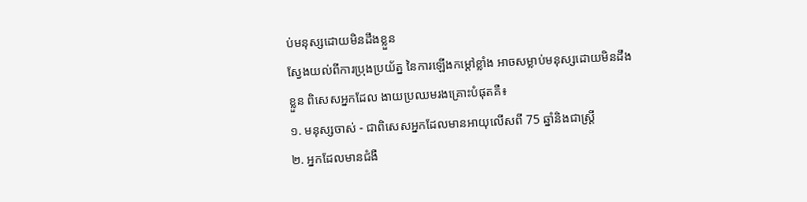ប់មនុស្សដោយមិនដឹងខ្លួន
ស្វែងយល់ពីការប្រុងប្រយ័ត្ន នៃការឡើងកម្តៅខ្លាំង អាចសម្លាប់មនុស្សដោយមិនដឹងខ្លួន ពិសេសអ្នកដែល ងាយប្រឈមរងគ្រោះបំផុតគឺ៖
១. មនុស្សចាស់ - ជាពិសេសអ្នកដែលមានអាយុលើសពី 75 ឆ្នាំនិងជាស្ត្រី
២. អ្នកដែលមានជំងឺ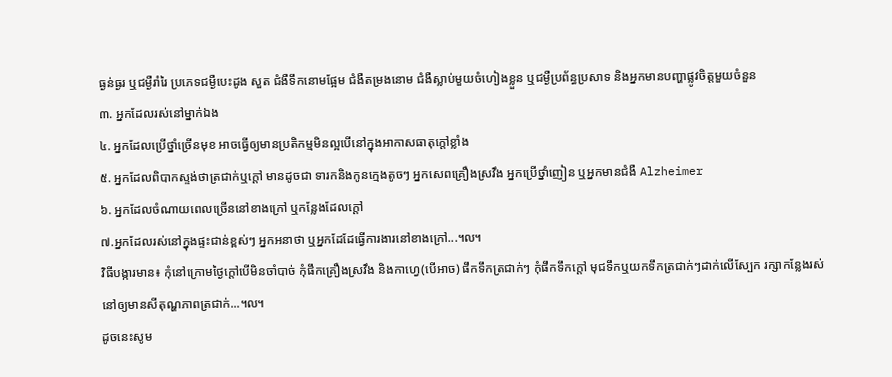ធ្ងន់ធ្ងរ ឬជម្ងឺរាំរៃ ប្រភេទជម្ងឺបេះដូង សួត ជំងឺទឹកនោមផ្អែម ជំងឺតម្រងនោម ជំងឺស្លាប់មួយចំហៀងខ្លួន ឬជម្ងឺប្រព័ន្ធប្រសាទ និងអ្នកមានបញ្ហាផ្លូវចិត្តមួយចំនួន
៣. អ្នកដែលរស់នៅម្នាក់ឯង
៤. អ្នកដែលប្រើថ្នាំច្រើនមុខ អាចធ្វើឲ្យមានប្រតិកម្មមិនល្អបើនៅក្នុងអាកាសធាតុក្តៅខ្លាំង
៥. អ្នកដែលពិបាកស្ទង់ថាត្រជាក់ឬក្តៅ មានដូចជា ទារកនិងកូនក្មេងតូចៗ អ្នកសេពគ្រឿងស្រវឹង អ្នកប្រើថ្នាំញៀន ឬអ្នកមានជំងឺ Alzheimer
៦. អ្នកដែលចំណាយពេលច្រើននៅខាងក្រៅ ឬកន្លែងដែលក្តៅ
៧.អ្នកដែលរស់នៅក្នុងផ្ទះជាន់ខ្ពស់ៗ អ្នកអនាថា ឬអ្នកដែដែធ្វើការងារនៅខាងក្រៅ...៘
វិធីបង្ការមាន៖ កុំនៅក្រោមថ្ងៃក្តៅបើមិនចាំបាច់ កុំផឹកគ្រឿងស្រវឹង និងកាហ្វេ(បើអាច) ផឹកទឹកត្រជាក់ៗ កុំផឹកទឹកក្តៅ មុជទឹកឬយកទឹកត្រជាក់ៗដាក់លើស្បែក រក្សាកន្លែងរស់នៅឲ្យមានសីតុណ្ហភាពត្រជាក់...៘
ដូចនេះសូម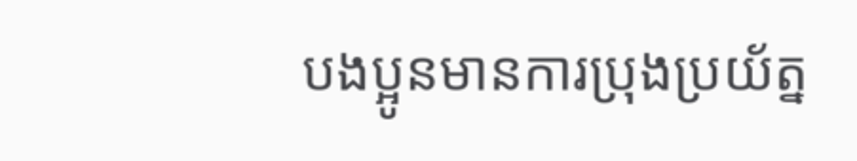បងប្អូនមានការប្រុងប្រយ័ត្ន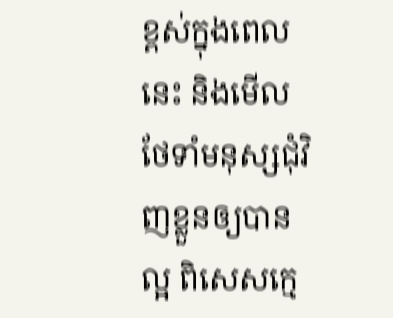ខ្ពស់ក្នុងពេលនេះ និងមើលថែទាំមនុស្សជុំវិញខ្លួនឲ្យបានល្អ ពិសេសក្មេ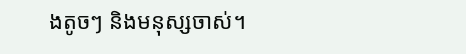ងតូចៗ និងមនុស្សចាស់។